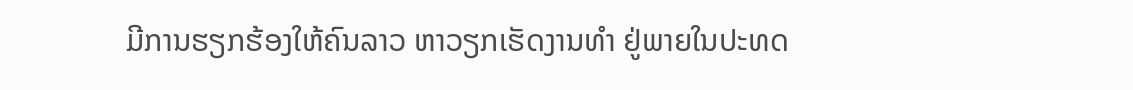ມີການຮຽກຮ້ອງໃຫ້ຄົນລາວ ຫາວຽກເຮັດງານທຳ ຢູ່ພາຍໃນປະທດ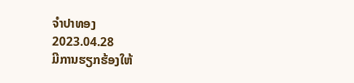ຈຳປາທອງ
2023.04.28
ມີການຮຽກຮ້ອງໃຫ້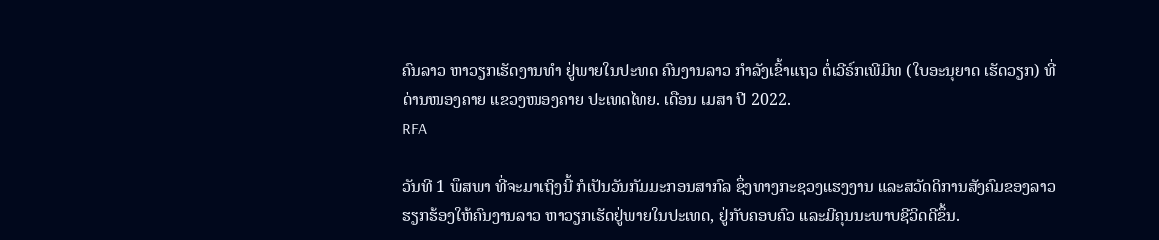ຄົນລາວ ຫາວຽກເຮັດງານທຳ ຢູ່ພາຍໃນປະທດ ຄົນງານລາວ ກຳລັງເຂົ້າແຖວ ຕໍ່ເວີຣ໌ກເພີມິທ (ໃບອະນຸຍາດ ເຮັດວຽກ) ທີ່ດ່ານໜອງຄາຍ ແຂວງໜອງຄາຍ ປະເທດໄທຍ. ເດືອນ ເມສາ ປີ 2022.
RFA

ວັນທີ 1 ພຶສພາ ທີ່ຈະມາເຖິງນີ້ ກໍເປັນວັນກັມມະກອນສາກົລ ຊຶ່ງທາງກະຊວງແຮງງານ ແລະສວັດດິການສັງຄົມຂອງລາວ ຮຽກຮ້ອງໃຫ້ຄົນງານລາວ ຫາວຽກເຮັດຢູ່ພາຍໃນປະເທດ, ຢູ່ກັບຄອບຄົວ ແລະມີຄຸນນະພາບຊີວິດດີຂຶ້ນ.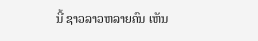ນີ້ ຊາວລາວຫລາຍຄົນ ເຫັນ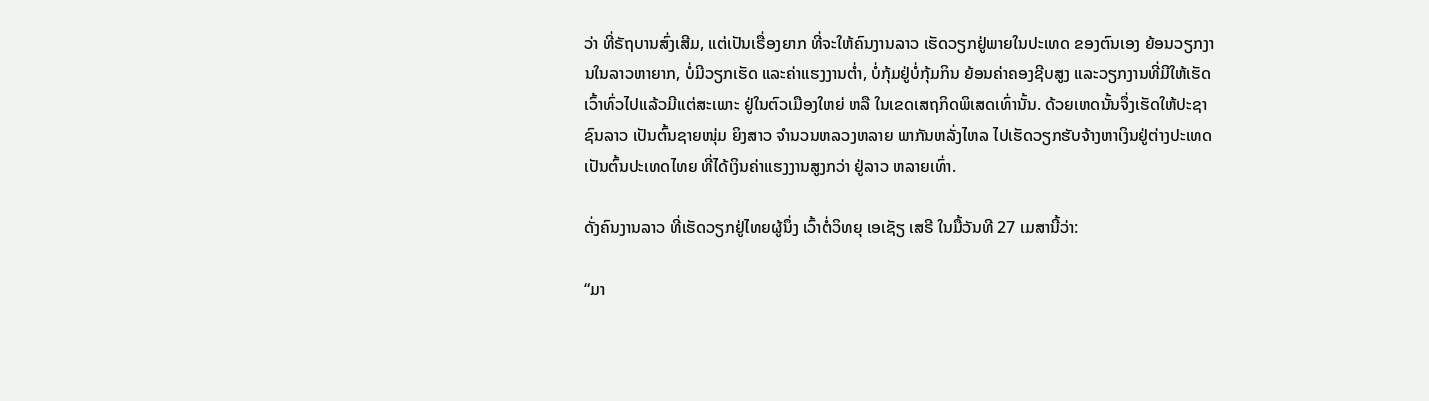ວ່າ ທີ່ຣັຖບານສົ່ງເສີມ, ແຕ່ເປັນເຣື່ອງຍາກ ທີ່ຈະໃຫ້ຄົນງານລາວ ເຮັດວຽກຢູ່ພາຍໃນປະເທດ ຂອງຕົນເອງ ຍ້ອນວຽກງານໃນລາວຫາຍາກ, ບໍ່ມີວຽກເຮັດ ແລະຄ່າແຮງງານຕໍ່າ, ບໍ່ກຸ້ມຢູ່ບໍ່ກຸ້ມກິນ ຍ້ອນຄ່າຄອງຊີບສູງ ແລະວຽກງານທີ່ມີໃຫ້ເຮັດ ເວົ້າທົ່ວໄປແລ້ວມີແຕ່ສະເພາະ ຢູ່ໃນຕົວເມືອງໃຫຍ່ ຫລື ໃນເຂດເສຖກິດພິເສດເທົ່ານັ້ນ. ດ້ວຍເຫດນັ້ນຈຶ່ງເຮັດໃຫ້ປະຊາຊົນລາວ ເປັນຕົ້ນຊາຍໜຸ່ມ ຍິງສາວ ຈໍານວນຫລວງຫລາຍ ພາກັນຫລັ່ງໄຫລ ໄປເຮັດວຽກຮັບຈ້າງຫາເງິນຢູ່ຕ່າງປະເທດ ເປັນຕົ້ນປະເທດໄທຍ ທີ່ໄດ້ເງິນຄ່າແຮງງານສູງກວ່າ ຢູ່ລາວ ຫລາຍເທົ່າ.

ດັ່ງຄົນງານລາວ ທີ່ເຮັດວຽກຢູ່ໄທຍຜູ້ນຶ່ງ ເວົ້າຕໍ່ວິທຍຸ ເອເຊັຽ ເສຣີ ໃນມື້ວັນທີ 27 ເມສານີ້ວ່າ:

“ມາ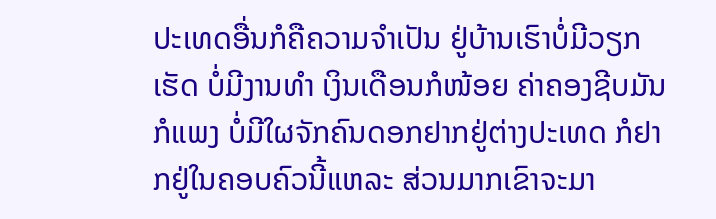ປະເທດອື່ນກໍຄືຄວາມຈໍາເປັນ ຢູ່ບ້ານເຮົາບໍ່ມີວຽກເຮັດ ບໍ່ມີງານທໍາ ເງິນເດືອນກໍໜ້ອຍ ຄ່າຄອງຊີບມັນກໍແພງ ບໍ່ມີໃຜຈັກຄົນດອກຢາກຢູ່ຕ່າງປະເທດ ກໍຢາກຢູ່ໃນຄອບຄົວນີ້ແຫລະ ສ່ວນມາກເຂົາຈະມາ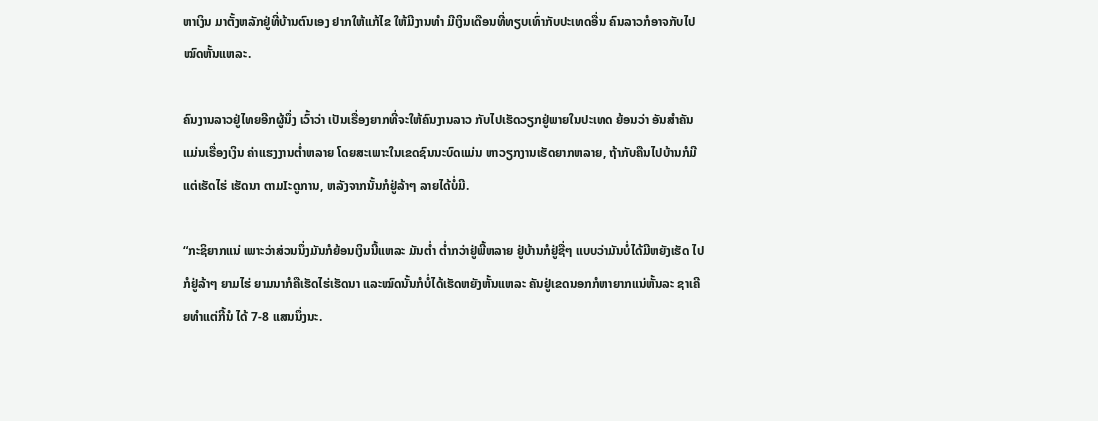ຫາເງິນ ມາຕັ້ງຫລັກຢູ່ທີ່ບ້ານຕົນເອງ ຢາກໃຫ້ແກ້ໄຂ ໃຫ້ມີງານທໍາ ມີເງິນເດືອນທີ່ທຽບເທົ່າກັບປະເທດອື່ນ ຄົນລາວກໍອາຈກັບໄປໝົດຫັ້ນແຫລະ.

ຄົນງານລາວຢູ່ໄທຍອີກຜູ້ນຶ່ງ ເວົ້າວ່າ ເປັນເຣື່ອງຍາກທີ່ຈະໃຫ້ຄົນງານລາວ ກັບໄປເຮັດວຽກຢູ່ພາຍໃນປະເທດ ຍ້ອນວ່າ ອັນສໍາຄັນແມ່ນເຣື່ອງເງິນ ຄ່າແຮງງານຕໍ່າຫລາຍ ໂດຍສະເພາະໃນເຂດຊົນນະບົດແມ່ນ ຫາວຽກງານເຮັດຍາກຫລາຍ, ຖ້າກັບຄືນໄປບ້ານກໍມີແຕ່ເຮັດໄຮ່ ເຮັດນາ ຕາມIະດູການ, ຫລັງຈາກນັ້ນກໍຢູ່ລ້າໆ ລາຍໄດ້ບໍ່ມີ.

“ກະຊິຍາກແນ່ ເພາະວ່າສ່ວນນຶ່ງມັນກໍຍ້ອນເງິນນີ້ແຫລະ ມັນຕໍ່າ ຕໍ່າກວ່າຢູ່ພີ້ຫລາຍ ຢູ່ບ້ານກໍຢູ່ຊື່ໆ ແບບວ່າມັນບໍ່ໄດ້ມີຫຍັງເຮັດ ໄປກໍຢູ່ລ້າໆ ຍາມໄຮ່ ຍາມນາກໍຄືເຮັດໄຮ່ເຮັດນາ ແລະໝົດນັ້ນກໍບໍ່ໄດ້ເຮັດຫຍັງຫັ້ນແຫລະ ຄັນຢູ່ເຂດນອກກໍຫາຍາກແນ່ຫັ້ນລະ ຊາເຄີຍທໍາແຕ່ກີ້ນໍ ໄດ້ 7-8 ແສນນຶ່ງນະ.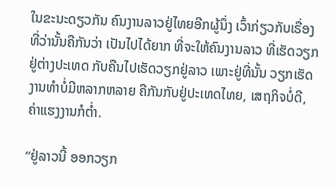ໃນຂະນະດຽວກັນ ຄົນງານລາວຢູ່ໄທຍອີກຜູ້ນຶ່ງ ເວົ້າກ່ຽວກັບເຣື່ອງທີ່ວ່ານັ້ນຄືກັນວ່າ ເປັນໄປໄດ້ຍາກ ທີ່ຈະໃຫ້ຄົນງານລາວ ທີ່ເຮັດວຽກຢູ່ຕ່າງປະເທດ ກັບຄືນໄປເຮັດວຽກຢູ່ລາວ ເພາະຢູ່ທີ່ນັ້ນ ວຽກເຮັດງານທໍາບໍ່ມີຫລາກຫລາຍ ຄືກັນກັບຢູ່ປະເທດໄທຍ, ເສຖກິຈບໍ່ດີ, ຄ່າແຮງງານກໍຕໍ່າ.

“ຢູ່ລາວນີ້ ອອກວຽກ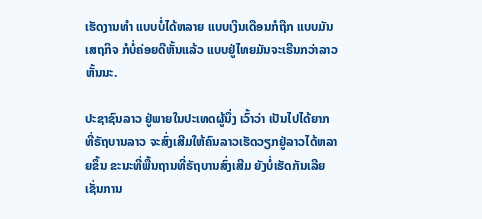ເຮັດງານທໍາ ແບບບໍ່ໄດ້ຫລາຍ ແບບເງິນເດືອນກໍຖືກ ແບບມັນເສຖກິຈ ກໍບໍ່ຄ່ອຍດີຫັ້ນແລ້ວ ແບບຢູ່ໄທຍມັນຈະເຣີນກວ່າລາວຫັ້ນນະ.

ປະຊາຊົນລາວ ຢູ່ພາຍໃນປະເທດຜູ້ນຶ່ງ ເວົ້າວ່າ ເປັນໄປໄດ້ຍາກ ທີ່ຣັຖບານລາວ ຈະສົ່ງເສີມໃຫ້ຄົນລາວເຮັດວຽກຢູ່ລາວໄດ້ຫລາຍຂຶ້ນ ຂະນະທີ່ພື້ນຖານທີ່ຣັຖບານສົ່ງເສີມ ຍັງບໍ່ເຮັດກັນເລີຍ ເຊັ່ນການ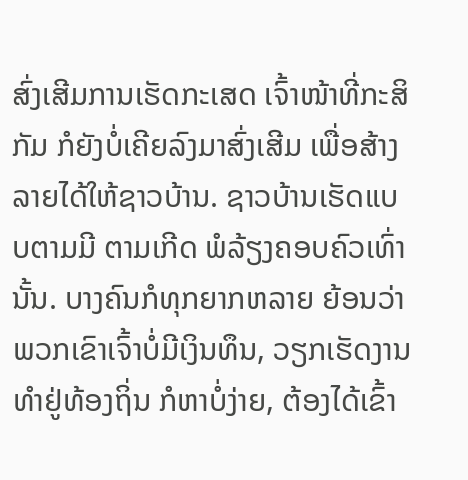ສົ່ງເສີມການເຮັດກະເສດ ເຈົ້າໜ້າທີ່ກະສິກັມ ກໍຍັງບໍ່ເຄີຍລົງມາສົ່ງເສີມ ເພື່ອສ້າງລາຍໄດ້ໃຫ້ຊາວບ້ານ. ຊາວບ້ານເຮັດແບບຕາມມີ ຕາມເກີດ ພໍລ້ຽງຄອບຄົວເທົ່ານັ້ນ. ບາງຄົນກໍທຸກຍາກຫລາຍ ຍ້ອນວ່າພວກເຂົາເຈົ້າບໍ່ມີເງິນທຶນ, ວຽກເຮັດງານທໍາຢູ່ທ້ອງຖິ່ນ ກໍຫາບໍ່ງ່າຍ, ຕ້ອງໄດ້ເຂົ້າ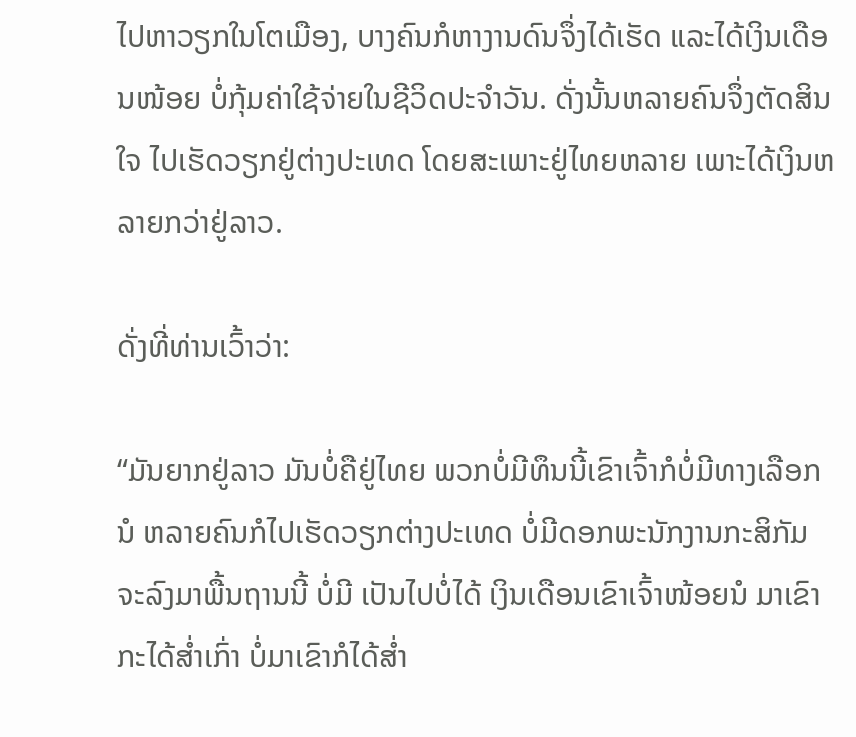ໄປຫາວຽກໃນໂຕເມືອງ, ບາງຄົນກໍຫາງານດົນຈຶ່ງໄດ້ເຮັດ ແລະໄດ້ເງິນເດືອນໜ້ອຍ ບໍ່ກຸ້ມຄ່າໃຊ້ຈ່າຍໃນຊີວິດປະຈໍາວັນ. ດັ່ງນັ້ນຫລາຍຄົນຈຶ່ງຕັດສິນໃຈ ໄປເຮັດວຽກຢູ່ຕ່າງປະເທດ ໂດຍສະເພາະຢູ່ໄທຍຫລາຍ ເພາະໄດ້ເງິນຫລາຍກວ່າຢູ່ລາວ.

ດັ່ງທີ່ທ່ານເວົ້າວ່າ:

“ມັນຍາກຢູ່ລາວ ມັນບໍ່ຄືຢູ່ໄທຍ ພວກບໍ່ມີທຶນນີ້ເຂົາເຈົ້າກໍບໍ່ມີທາງເລືອກນໍ ຫລາຍຄົນກໍໄປເຮັດວຽກຕ່າງປະເທດ ບໍ່ມີດອກພະນັກງານກະສິກັມ ຈະລົງມາພື້ນຖານນີ້ ບໍ່ມີ ເປັນໄປບໍ່ໄດ້ ເງິນເດືອນເຂົາເຈົ້າໜ້ອຍນໍ ມາເຂົາກະໄດ້ສໍ່າເກົ່າ ບໍ່ມາເຂົາກໍໄດ້ສໍ່າ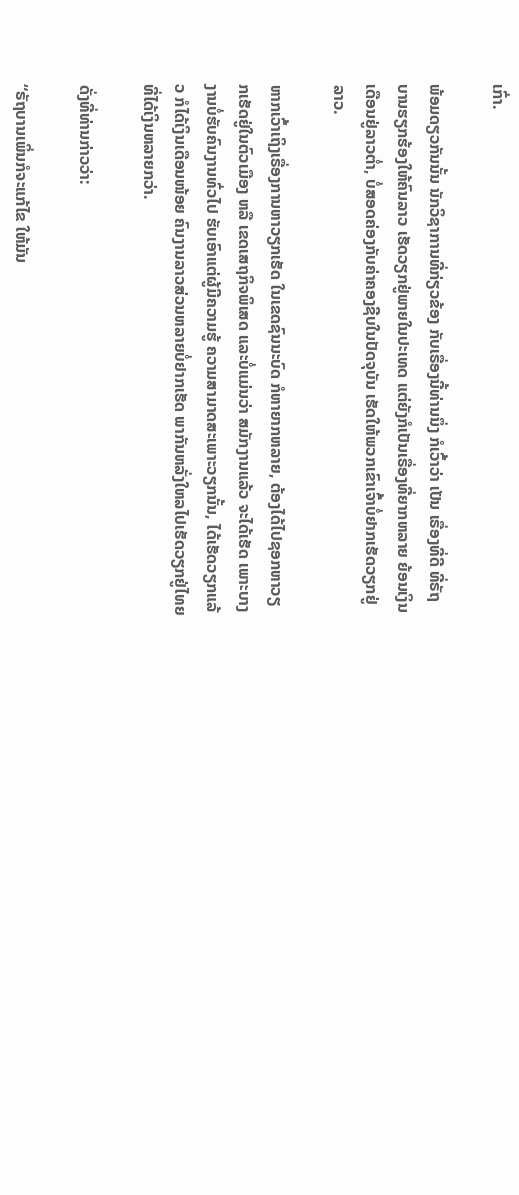ເກົ່າ.

ພ້ອມດຽວກັນນັ້ນ ນັກວິຊາການທີ່ກ່ຽວຂ້ອງ ກັບເຣື່ອງນີ້ທ່ານນຶ່ງ ກໍເວົ້າວ່າ ເປັນ ເຣື່ອງທີ່ດີ ທີ່ຣັຖບານຮຽກຮ້ອງໃຫ້ຄົນລາວ ເຮັດວຽກຢູ່ພາຍໃນປະເທດ ແຕ່ຍັງກໍເປັນເຣື່ອງທີ່ຍາກຫລາຍ ຍ້ອນເງິນເດືອນຢູ່ລາວຕໍ່າ, ບໍ່ສອດຄ່ອງກັບຄ່າຄອງຊີບໃນປັດຈຸບັນ ເຮັດໃຫ້ພວກເຂົາເຈົ້າບໍ່ຢາກເຮັດວຽກຢູ່ລາວ.

ຫາກເວົ້າເຖິງເຣື່ອງການຫາວຽກເຮັດ ໃນເຂດຊົນນະບົດ ກໍຫາຍາກຫລາຍ, ຕ້ອງໄດ້ໄປຊອກຫາວຽກເຮັດຢູ່ໃນຕົວເມືອງ ຫລື ເຂດເສຖກິຈພິເສດ ແລະບໍ່ແມ່ນວ່າ ສມັກງານແລ້ວ ຈະໄດ້ເຮັດ ເພາະບາງງານບໍ່ຮັບຄົນງານທົ່ວໄປ ຮັບເອົາແຕ່ຜູ້ມີຄວາມຮູ້ ຄວາມສາມາດສະເພາະວຽກນັ້ນ, ໄດ້ເຮັດວຽກແລ້ວ ກໍໄດ້ເງິນເດືອນໜ້ອຍ ຄົນງານລາວສ່ວນຫລາຍບໍ່ຢາກເຮັດ ພາກັນຫລັ່ງໃຫລໄປເຮັດວຽກຢູ່ໄທຍ ທີ່ໄດ້ເງິນຫລາຍກວ່າ.

ດັ່ງທີ່ທ່ານກ່າວວ່າ:

“ຣັຖບານເພິ່ນກໍຈະແກ້ໄຂ ໃຫ້ມັນ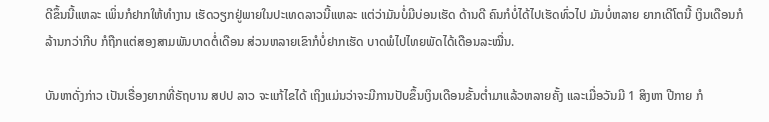ດີຂຶ້ນນີ້ແຫລະ ເພິ່ນກໍຢາກໃຫ້ທໍາງານ ເຮັດວຽກຢູ່ພາຍໃນປະເທດລາວນີ້ແຫລະ ແຕ່ວ່າມັນບໍ່ມີບ່ອນເຮັດ ດ້ານດີ ຄົນກໍບໍ່ໄດ້ໄປເຮັດທົ່ວໄປ ມັນບໍ່ຫລາຍ ຍາກເດີໂຕນີ້ ເງິນເດືອນກໍລ້ານກວ່າກີບ ກໍຖືກແຕ່ສອງສາມພັນບາດຕໍ່ເດືອນ ສ່ວນຫລາຍເຂົາກໍບໍ່ຢາກເຮັດ ບາດພໍໄປໄທຍພັດໄດ້ເດືອນລະໝື່ນ.

ບັນຫາດັ່ງກ່າວ ເປັນເຣື່ອງຍາກທີ່ຣັຖບານ ສປປ ລາວ ຈະແກ້ໄຂໄດ້ ເຖິງແມ່ນວ່າຈະມີການປັບຂຶ້ນເງິນເດືອນຂັ້ນຕໍ່າມາແລ້ວຫລາຍຄັ້ງ ແລະເມື່ອວັນມີ 1 ສິງຫາ ປີກາຍ ກໍ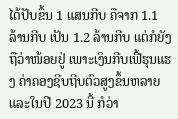ໄດ້ປັບຂຶ້ນ 1 ແສນກີບ ຄືຈາກ 1.1 ລ້ານກີບ ເປັນ 1.2 ລ້ານກີບ ແຕ່ກໍຍັງຖືວ່າໜ້ອຍຢູ່ ເພາະເງິນກີບເຟີ້ຮຸນແຮງ ຄ່າຄອງຊີບຖີບຕົວສູງຂຶ້ນຫລາຍ ແລະໃນປີ 2023 ນີ້ ກໍວ່າ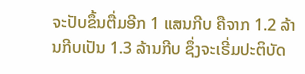ຈະປັບຂຶ້ນຕື່ມອີກ 1 ແສນກີບ ຄືຈາກ 1.2 ລ້ານກີບເປັນ 1.3 ລ້ານກີບ ຊຶ່ງຈະເຣີ່ມປະຕິບັດ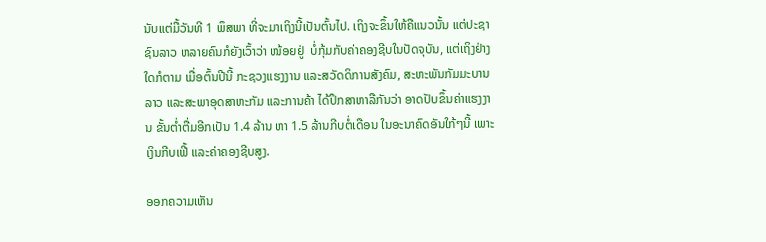ນັບແຕ່ມື້ວັນທີ 1 ພຶສພາ ທີ່ຈະມາເຖິງນີ້ເປັນຕົ້ນໄປ. ເຖິງຈະຂຶ້ນໃຫ້ຄືແນວນັ້ນ ແຕ່ປະຊາຊົນລາວ ຫລາຍຄົນກໍຍັງເວົ້າວ່າ ໜ້ອຍຢູ່  ບໍ່ກຸ້ມກັບຄ່າຄອງຊີບໃນປັດຈຸບັນ, ແຕ່ເຖິງຢ່າງໃດກໍຕາມ ເມື່ອຕົ້ນປີນີ້ ກະຊວງແຮງງານ ແລະສວັດດິການສັງຄົມ, ສະຫະພັນກັມມະບານລາວ ແລະສະພາອຸດສາຫະກັມ ແລະການຄ້າ ໄດ້ປຶກສາຫາລືກັນວ່າ ອາດປັບຂຶ້ນຄ່າແຮງງານ ຂັ້ນຕໍ່າຕື່ມອີກເປັນ 1.4 ລ້ານ ຫາ 1.5 ລ້ານກີບຕໍ່ເດືອນ ໃນອະນາຄົດອັນໃກ້ໆນີ້ ເພາະເງິນກີບເຟີ້ ແລະຄ່າຄອງຊີບສູງ.

ອອກຄວາມເຫັນ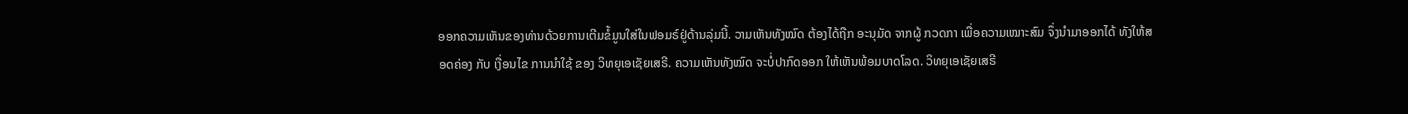ອອກຄວາມເຫັນຂອງທ່ານດ້ວຍການເຕີມຂໍ້ມູນໃສ່ໃນຟອມຣ໌ຢູ່ດ້ານລຸ່ມນີ້. ວາມເຫັນທັງໝົດ ຕ້ອງໄດ້ຖືກ ອະນຸມັດ ຈາກຜູ້ ກວດກາ ເພື່ອຄວາມເໝາະສົມ ຈຶ່ງນໍາມາອອກໄດ້ ທັງໃຫ້ສອດຄ່ອງ ກັບ ເງື່ອນໄຂ ການນຳໃຊ້ ຂອງ ວິທຍຸເອເຊັຍເສຣີ. ຄວາມເຫັນທັງໝົດ ຈະບໍ່ປາກົດອອກ ໃຫ້ເຫັນພ້ອມບາດໂລດ. ວິທຍຸເອເຊັຍເສຣີ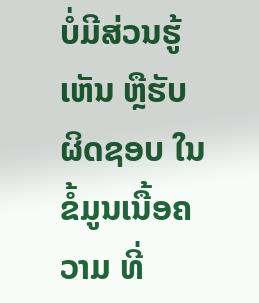ບໍ່ມີສ່ວນຮູ້ເຫັນ ຫຼືຮັບຜິດຊອບ ໃນຂໍ້ມູນເນື້ອຄວາມ ທີ່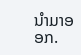ນໍາມາອອກ.